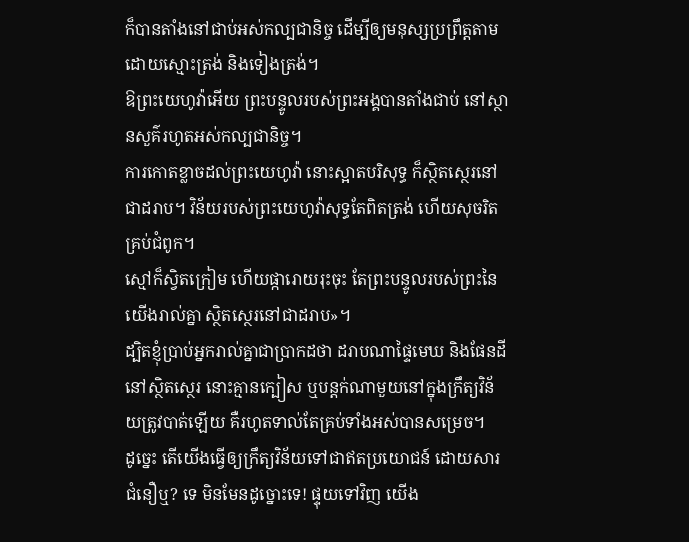ក៏បានតាំងនៅជាប់អស់កល្បជានិច្ច ដើម្បីឲ្យមនុស្សប្រព្រឹត្តតាម ដោយស្មោះត្រង់ និងទៀងត្រង់។
ឱព្រះយេហូវ៉ាអើយ ព្រះបន្ទូលរបស់ព្រះអង្គបានតាំងជាប់ នៅស្ថានសួគ៌រហូតអស់កល្បជានិច្ច។
ការកោតខ្លាចដល់ព្រះយេហូវ៉ា នោះស្អាតបរិសុទ្ធ ក៏ស្ថិតស្ថេរនៅជាដរាប។ វិន័យរបស់ព្រះយេហូវ៉ាសុទ្ធតែពិតត្រង់ ហើយសុចរិតគ្រប់ជំពូក។
ស្មៅក៏ស្វិតក្រៀម ហើយផ្ការោយរុះចុះ តែព្រះបន្ទូលរបស់ព្រះនៃយើងរាល់គ្នា ស្ថិតស្ថេរនៅជាដរាប»។
ដ្បិតខ្ញុំប្រាប់អ្នករាល់គ្នាជាប្រាកដថា ដរាបណាផ្ទៃមេឃ និងផែនដីនៅស្ថិតស្ថេរ នោះគ្មានក្បៀស ឬបន្តក់ណាមួយនៅក្នុងក្រឹត្យវិន័យត្រូវបាត់ឡើយ គឺរហូតទាល់តែគ្រប់ទាំងអស់បានសម្រេច។
ដូច្នេះ តើយើងធ្វើឲ្យក្រឹត្យវិន័យទៅជាឥតប្រយោជន៍ ដោយសារជំនឿឬ? ទេ មិនមែនដូច្នោះទេ! ផ្ទុយទៅវិញ យើង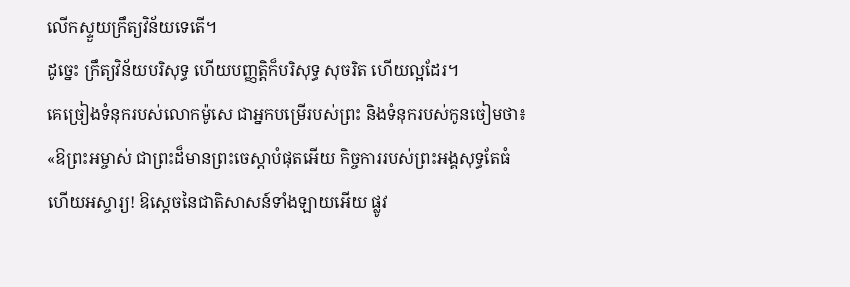លើកស្ទួយក្រឹត្យវិន័យទេតើ។
ដូច្នេះ ក្រឹត្យវិន័យបរិសុទ្ធ ហើយបញ្ញត្តិក៏បរិសុទ្ធ សុចរិត ហើយល្អដែរ។
គេច្រៀងទំនុករបស់លោកម៉ូសេ ជាអ្នកបម្រើរបស់ព្រះ និងទំនុករបស់កូនចៀមថា៖ «ឱព្រះអម្ចាស់ ជាព្រះដ៏មានព្រះចេស្តាបំផុតអើយ កិច្ចការរបស់ព្រះអង្គសុទ្ធតែធំ ហើយអស្ចារ្យ! ឱស្តេចនៃជាតិសាសន៍ទាំងឡាយអើយ ផ្លូវ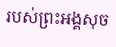របស់ព្រះអង្គសុច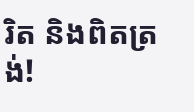រិត និងពិតត្រង់!